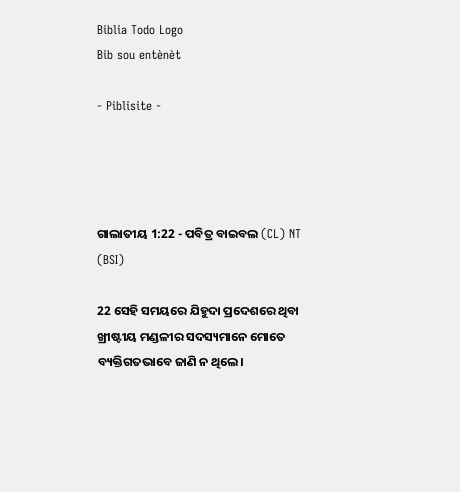Biblia Todo Logo
Bib sou entènèt

- Piblisite -




ଗାଲାତୀୟ 1:22 - ପବିତ୍ର ବାଇବଲ (CL) NT (BSI)

22 ସେହି ସମୟରେ ଯିହୁଦା ପ୍ରଦେଶରେ ଥିବା ଖ୍ରୀଷ୍ଟୀୟ ମଣ୍ଡଳୀର ସଦସ୍ୟମାନେ ମୋତେ ବ୍ୟକ୍ତିଗତଭାବେ ଜାଣି ନ ଥିଲେ।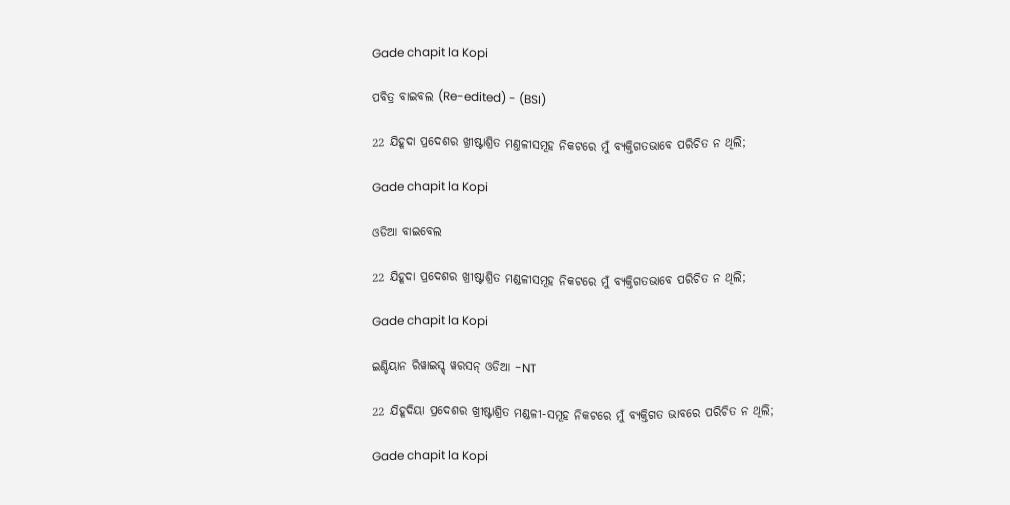Gade chapit la Kopi

ପବିତ୍ର ବାଇବଲ (Re-edited) - (BSI)

22 ଯିହୂଦା ପ୍ରଦେଶର ଖ୍ରୀଷ୍ଟାଶ୍ରିତ ମଣ୍ତଳୀସମୂହ ନିକଟରେ ମୁଁ ବ୍ୟକ୍ତିଗତଭାବେ ପରିଚିତ ନ ଥିଲି;

Gade chapit la Kopi

ଓଡିଆ ବାଇବେଲ

22 ଯିହୂଦା ପ୍ରଦେଶର ଖ୍ରୀଷ୍ଟାଶ୍ରିତ ମଣ୍ଡଳୀସମୂହ ନିକଟରେ ମୁଁ ବ୍ୟକ୍ତିଗତଭାବେ ପରିଚିତ ନ ଥିଲି;

Gade chapit la Kopi

ଇଣ୍ଡିୟାନ ରିୱାଇସ୍ଡ୍ ୱରସନ୍ ଓଡିଆ -NT

22 ଯିହୂଦିୟା ପ୍ରଦେଶର ଖ୍ରୀଷ୍ଟାଶ୍ରିତ ମଣ୍ଡଳୀ-ସମୂହ ନିକଟରେ ମୁଁ ବ୍ୟକ୍ତିଗତ ଭାବରେ ପରିଚିତ ନ ଥିଲି;

Gade chapit la Kopi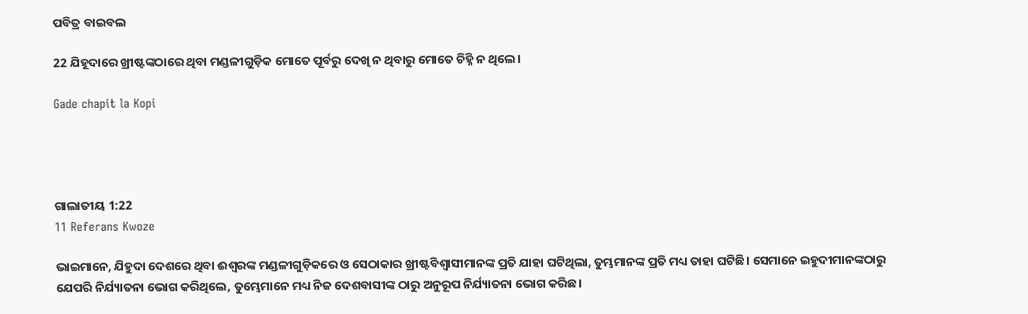ପବିତ୍ର ବାଇବଲ

22 ଯିହୂଦାରେ ଖ୍ରୀଷ୍ଟଙ୍କଠାରେ ଥିବା ମଣ୍ଡଳୀଗୁଡ଼ିକ ମୋତେ ପୂର୍ବରୁ ଦେଖି ନ ଥିବାରୁ ମୋତେ ଚିହ୍ନି ନ ଥିଲେ।

Gade chapit la Kopi




ଗାଲାତୀୟ 1:22
11 Referans Kwoze

ଭାଇମାନେ, ଯିହୁଦା ଦେଶରେ ଥିବା ଈଶ୍ୱରଙ୍କ ମଣ୍ଡଳୀଗୁଡ଼ିକରେ ଓ ସେଠାକାର ଖ୍ରୀଷ୍ଟବିଶ୍ୱାସୀମାନଙ୍କ ପ୍ରତି ଯାହା ଘଟିଥିଲା, ତୁମ୍ଭମାନଙ୍କ ପ୍ରତି ମଧ୍ୟ ତାହା ଘଟିଛି। ସେମାନେ ଇହୁଦୀମାନଙ୍କଠାରୁ ଯେପରି ନିର୍ଯ୍ୟାତନା ଭୋଗ କରିଥିଲେ, ତୁମ୍ଭେମାନେ ମଧ୍ୟ ନିଜ ଦେଶବାସୀଙ୍କ ଠାରୁ ଅନୁରୂପ ନିର୍ଯ୍ୟାତନା ଭୋଗ କରିଛ।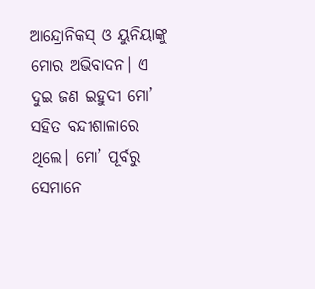ଆନ୍ଦ୍ରୋନିକସ୍ ଓ ୟୁନିୟାଙ୍କୁ ମୋର ଅଭିବାଦନ। ଏ ଦୁଇ ଜଣ ଇହୁଦୀ ମୋ’ ସହିତ ବନ୍ଦୀଶାଳାରେ ଥିଲେ। ମୋ’ ପୂର୍ବରୁ ସେମାନେ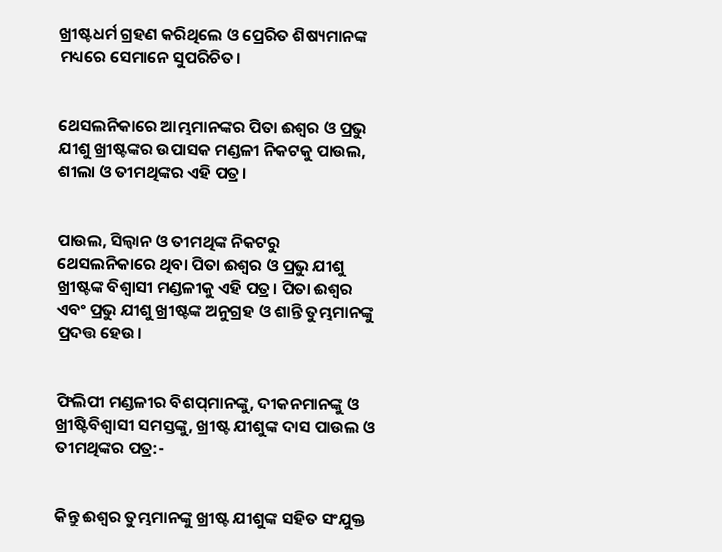ଖ୍ରୀଷ୍ଟଧର୍ମ ଗ୍ରହଣ କରିଥିଲେ ଓ ପ୍ରେରିତ ଶିଷ୍ୟମାନଙ୍କ ମଧ୍ୟରେ ସେମାନେ ସୁପରିଚିତ।


ଥେସଲନିକାରେ ଆମ୍ଭମାନଙ୍କର ପିତା ଈଶ୍ୱର ଓ ପ୍ରଭୁ ଯୀଶୁ ଖ୍ରୀଷ୍ଟଙ୍କର ଉପାସକ ମଣ୍ଡଳୀ ନିକଟକୁ ପାଉଲ, ଶୀଲା ଓ ତୀମଥିଙ୍କର ଏହି ପତ୍ର।


ପାଉଲ, ସିଲ୍ୱାନ ଓ ତୀମଥିଙ୍କ ନିକଟରୁ ଥେସଲନିକାରେ ଥିବା ପିତା ଈଶ୍ୱର ଓ ପ୍ରଭୁ ଯୀଶୁ ଖ୍ରୀଷ୍ଟଙ୍କ ବିଶ୍ୱାସୀ ମଣ୍ଡଳୀକୁ ଏହି ପତ୍ର। ପିତା ଈଶ୍ୱର ଏବଂ ପ୍ରଭୁ ଯୀଶୁ ଖ୍ରୀଷ୍ଟଙ୍କ ଅନୁଗ୍ରହ ଓ ଶାନ୍ତି ତୁମ୍ଭମାନଙ୍କୁ ପ୍ରଦତ୍ତ ହେଉ।


ଫିଲିପୀ ମଣ୍ଡଳୀର ବିଶପ୍‌ମାନଙ୍କୁ, ଦୀକନମାନଙ୍କୁ ଓ ଖ୍ରୀଷ୍ଟିବିଶ୍ୱାସୀ ସମସ୍ତଙ୍କୁ, ଖ୍ରୀଷ୍ଟ ଯୀଶୁଙ୍କ ଦାସ ପାଉଲ ଓ ତୀମଥିଙ୍କର ପତ୍ର:-


କିନ୍ତୁ ଈଶ୍ୱର ତୁମ୍ଭମାନଙ୍କୁ ଖ୍ରୀଷ୍ଟ ଯୀଶୁଙ୍କ ସହିତ ସଂଯୁକ୍ତ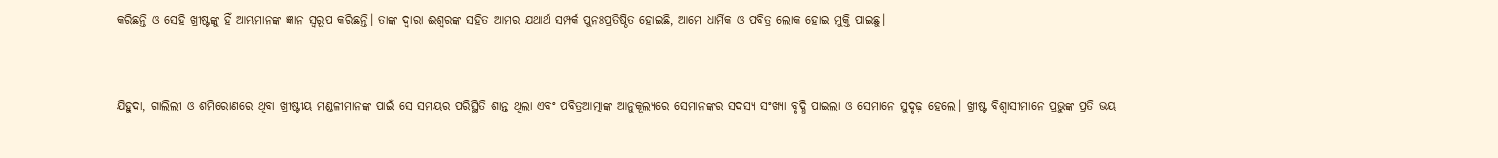କରିଛନ୍ତି ଓ ସେହି ଖ୍ରୀଷ୍ଟଙ୍କୁ ହିଁ ଆମ୍ଭମାନଙ୍କ ଜ୍ଞାନ ସ୍ୱରୂପ କରିଛନ୍ତି। ତାଙ୍କ ଦ୍ୱାରା ଈଶ୍ୱରଙ୍କ ସହିତ ଆମର ଯଥାର୍ଥ ସମ୍ପର୍କ ପୁନଃପ୍ରତିଷ୍ଠିତ ହୋଇଛି, ଆମେ ଧାର୍ମିକ ଓ ପବିତ୍ର ଲୋକ ହୋଇ ମୁକ୍ତି ପାଇଛୁ।


ଯିହୁଦା, ଗାଲିଲୀ ଓ ଶମିରୋଣରେ ଥିବା ଖ୍ରୀଷ୍ଟୀୟ ମଣ୍ଡଳୀମାନଙ୍କ ପାଇଁ ସେ ସମୟର ପରିସ୍ଥିତି ଶାନ୍ତ ଥିଲା ଏବଂ ପବିତ୍ରଆତ୍ମାଙ୍କ ଆନୁକୂଲ୍ୟରେ ସେମାନଙ୍କର ସଦସ୍ୟ ସଂଖ୍ୟା ବୃଦ୍ଧି ପାଇଲା ଓ ସେମାନେ ସୁଦୃଢ଼ ହେଲେ। ଖ୍ରୀଷ୍ଟ ବିଶ୍ୱାସୀମାନେ ପ୍ରଭୁଙ୍କ ପ୍ରତି ଭୟ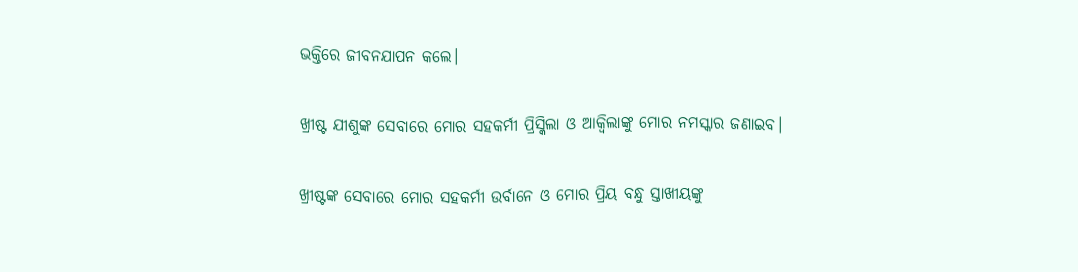ଭକ୍ତିରେ ଜୀବନଯାପନ କଲେ।


ଖ୍ରୀଷ୍ଟ ଯୀଶୁଙ୍କ ସେବାରେ ମୋର ସହକର୍ମୀ ପ୍ରିସ୍କିଲା ଓ ଆକ୍ୱିଲାଙ୍କୁ ମୋର ନମସ୍କାର ଜଣାଇବ।


ଖ୍ରୀଷ୍ଟଙ୍କ ସେବାରେ ମୋର ସହକର୍ମୀ ଉର୍ବାନେ ଓ ମୋର ପ୍ରିୟ ବନ୍ଧୁ ସ୍ତାଖୀୟଙ୍କୁ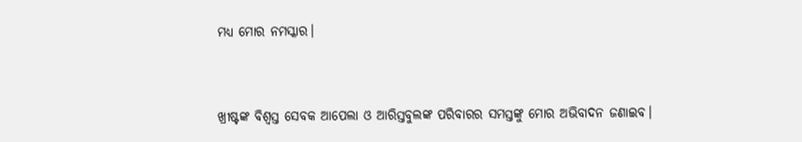ମଧ୍ୟ ମୋର ନମସ୍କାର।


ଖ୍ରୀଷ୍ଟଙ୍କ ବିଶ୍ୱସ୍ତ ସେବକ ଆପେଲା ଓ ଆରିସ୍ତବୁଲଙ୍କ ପରିବାରର ସମସ୍ତଙ୍କୁ ମୋର ଅଭିବାଦନ ଜଣାଇବ।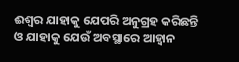ଈଶ୍ୱର ଯାହାକୁ ଯେପରି ଅନୁଗ୍ରହ କରିଛନ୍ତି ଓ ଯାହାକୁ ଯେଉଁ ଅବସ୍ଥାରେ ଆହ୍ୱାନ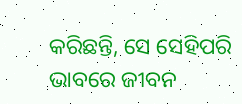କରିଛନ୍ତି, ସେ ସେହିପରି ଭାବରେ ଜୀବନ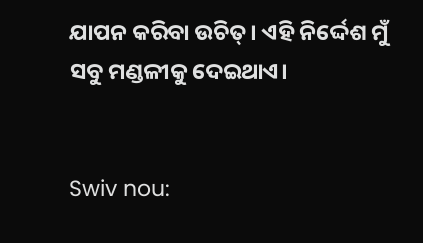ଯାପନ କରିବା ଉଚିତ୍। ଏହି ନିର୍ଦ୍ଦେଶ ମୁଁ ସବୁ ମଣ୍ଡଳୀକୁ ଦେଇଥାଏ।


Swiv nou: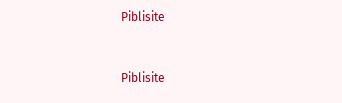Piblisite


Piblisite